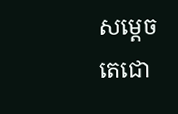សម្តេចតេជោ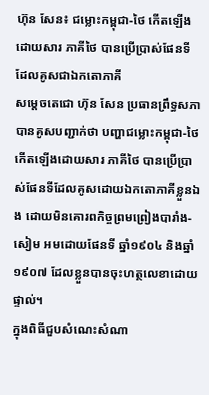ហ៊ុន សែន៖ ជម្លោះកម្ពុជា-ថៃ កើតឡើងដោយសារ ភាគីថៃ បានប្រើប្រាស់ផែនទីដែលគូសជាឯកតោភាគី
សម្តេចតេជោ ហ៊ុន សែន ប្រធានព្រឹទ្ធសភា បានគូសបញ្ជាក់ថា បញ្ហាជម្លោះកម្ពុជា-ថៃ កើតឡើងដោយសារ ភាគីថៃ បានប្រើប្រាស់ផែនទីដែលគូសដោយឯកតោភាគីខ្លួនឯង ដោយមិនគោរពកិច្ចព្រមព្រៀងបារាំង-សៀម អមដោយផែនទី ឆ្នាំ១៩០៤ និងឆ្នាំ១៩០៧ ដែលខ្លួនបានចុះហត្ថលេខាដោយផ្ទាល់។
ក្នុងពិធីជួបសំណេះសំណា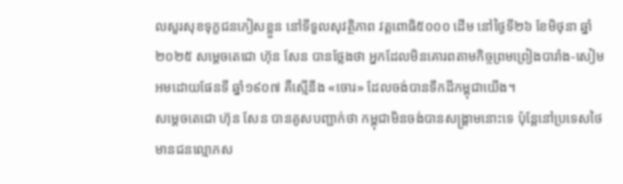លសួរសុខទុក្ខជនភៀសខ្លួន នៅទីទួលសុវត្ថិភាព វត្តពោធិ៥០០០ ដើម នៅថ្ងៃទី២៦ ខែមិថុនា ឆ្នាំ២០២៥ សម្តេចតេជោ ហ៊ុន សែន បានថ្លែងថា អ្នកដែលមិនគោរពតាមកិច្ចព្រមព្រៀងបារាំង-សៀម អមដោយផែនទី ឆ្នាំ១៩០៧ គឺស្មើនឹង «ចោរ» ដែលចង់បានទឹកដីកម្ពុជាយើង។
សម្តេចតេជោ ហ៊ុន សែន បានគូសបញ្ជាក់ថា កម្ពុជាមិនចង់បានសង្រ្គាមនោះទេ ប៉ុន្តែនៅប្រទេសថៃ មានជនល្មោភស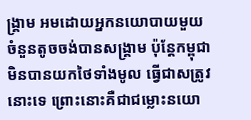ង្រ្គាម អមដោយអ្នកនយោបាយមួយចំនួនតូចចង់បានសង្រ្គាម ប៉ុន្តែកម្ពុជា មិនបានយកថៃទាំងមូល ធ្វើជាសត្រូវនោះទេ ព្រោះនោះគឺជាជម្លោះនយោ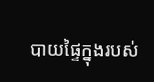បាយផ្ទៃក្នុងរបស់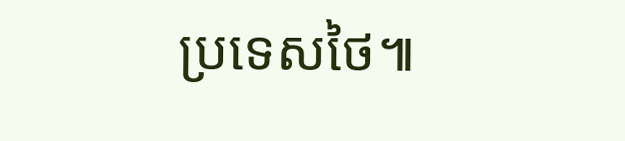ប្រទេសថៃ៕